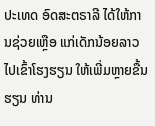ປະເທດ ອົດສະຕຣາລີ ໄດ້ໃຫ້ການຊ່ວຍເຫຼືອ ແກ່ເດັກນ້ອຍລາວ ໄປເຂົ້າໂຮງຮຽນ ໃຫ້ເພີ່ມຫຼາຍຂື້ນ
ຮຽນ ທ່ານ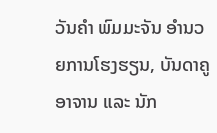ວັນຄຳ ພົມມະຈັນ ອຳນວຍການໂຮງຮຽນ, ບັນດາຄູອາຈານ ແລະ ນັກ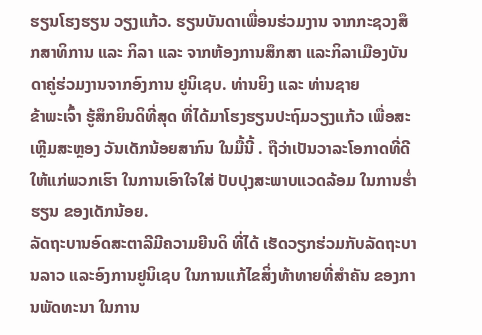ຮຽນໂຮງຮຽນ ວຽງແກ້ວ. ຮຽນບັນດາເພື່ອນຮ່ວມງານ ຈາກກະຊວງສຶກສາທິການ ແລະ ກິລາ ແລະ ຈາກຫ້ອງການສຶກສາ ແລະກິລາເມືອງບັນດາຄູ່ຮ່ວມງານຈາກອົງການ ຢູນິເຊບ. ທ່ານຍິງ ແລະ ທ່ານຊາຍ
ຂ້າພະເຈົ້າ ຮູ້ສຶກຍິນດິທີ່ສຸດ ທີ່ໄດ້ມາໂຮງຮຽນປະຖົມວຽງແກ້ວ ເພື່ອສະເຫຼີມສະຫຼອງ ວັນເດັກນ້ອຍສາກົນ ໃນມື້ນີ້ . ຖືວ່າເປັນວາລະໂອກາດທີ່ດີໃຫ້ແກ່ພວກເຮົາ ໃນການເອົາໃຈໃສ່ ປັບປຸງສະພາບແວດລ້ອມ ໃນການຮ່ຳຮຽນ ຂອງເດັກນ້ອຍ.
ລັດຖະບານອົດສະຕາລີມີຄວາມຍີນດິ ທີ່ໄດ້ ເຮັດວຽກຮ່ວມກັບລັດຖະບານລາວ ແລະອົງການຢູນິເຊບ ໃນການແກ້ໄຂສິ່ງທ້າທາຍທີ່ສຳຄັນ ຂອງການພັດທະນາ ໃນການ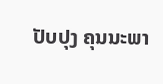ປັບປຸງ ຄຸນນະພາ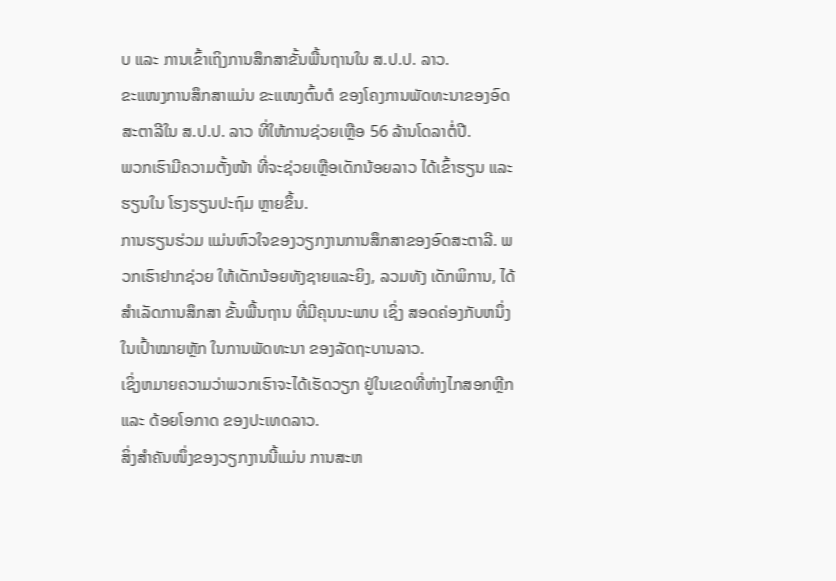ບ ແລະ ການເຂົ້າເຖິງການສຶກສາຂັ້ນພື້ນຖານໃນ ສ.ປ.ປ. ລາວ.
ຂະແໜງການສຶກສາແມ່ນ ຂະແໜງຕົ້ນຕໍ ຂອງໂຄງການພັດທະນາຂອງອົດສະຕາລີໃນ ສ.ປ.ປ. ລາວ ທີ່ໃຫ້ການຊ່ວຍເຫຼືອ 56 ລ້ານໂດລາຕໍ່ປີ.
ພວກເຮົາມີຄວາມຕັ້ງໜ້າ ທີ່ຈະຊ່ວຍເຫຼືອເດັກນ້ອຍລາວ ໄດ້ເຂົ້າຮຽນ ແລະ ຮຽນໃນ ໂຮງຮຽນປະຖົມ ຫຼາຍຂຶ້ນ.
ການຮຽນຮ່ວມ ແມ່ນຫົວໃຈຂອງວຽກງານການສຶກສາຂອງອົດສະຕາລີ. ພວກເຮົາຢາກຊ່ວຍ ໃຫ້ເດັກນ້ອຍທັງຊາຍແລະຍິງ, ລວມທັງ ເດັກພິການ, ໄດ້ສໍາເລັດການສຶກສາ ຂັ້ນພື້ນຖານ ທີ່ມີຄຸນນະພາບ ເຊິ່ງ ສອດຄ່ອງກັບຫນຶ່ງໃນເປົ້າໝາຍຫຼັກ ໃນການພັດທະນາ ຂອງລັດຖະບານລາວ.
ເຊິ່ງຫມາຍຄວາມວ່າພວກເຮົາຈະໄດ້ເຮັດວຽກ ຢູ່ໃນເຂດທີ່ຫ່າງໄກສອກຫຼີກ ແລະ ດ້ອຍໂອກາດ ຂອງປະເທດລາວ.
ສິ່ງສໍາຄັນໜຶ່ງຂອງວຽກງານນີ້ແມ່ນ ການສະຫ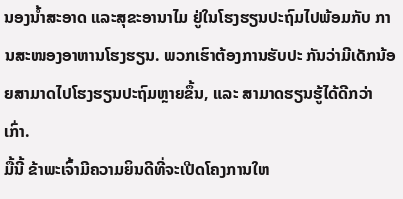ນອງນ້ຳສະອາດ ແລະສຸຂະອານາໄມ ຢູ່ໃນໂຮງຮຽນປະຖົມໄປພ້ອມກັບ ການສະໜອງອາຫານໂຮງຮຽນ. ພວກເຮົາຕ້ອງການຮັບປະ ກັນວ່າມີເດັກນ້ອຍສາມາດໄປໂຮງຮຽນປະຖົມຫຼາຍຂຶ້ນ, ແລະ ສາມາດຮຽນຮູ້ໄດ້ດີກວ່າເກົ່າ.
ມື້ນີ້ ຂ້າພະເຈົ້າມີຄວາມຍິນດີທີ່ຈະເປີດໂຄງການໃຫ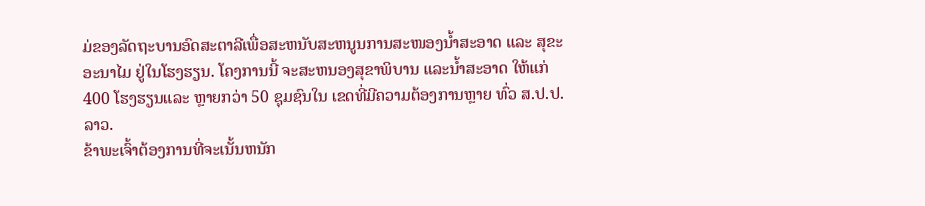ມ່ຂອງລັດຖະບານອົດສະຕາລີເພື່ອສະຫນັບສະຫນູນການສະໜອງນ້ຳສະອາດ ແລະ ສຸຂະອະນາໄມ ຢູ່ໃນໂຮງຮຽນ. ໂຄງການນີ້ ຈະສະຫນອງສຸຂາພິບານ ແລະນ້ຳສະອາດ ໃຫ້ແກ່ 400 ໂຮງຮຽນແລະ ຫຼາຍກວ່າ 50 ຊຸມຊົນໃນ ເຂດທີ່ມີຄວາມຕ້ອງການຫຼາຍ ທົ່ວ ສ.ປ.ປ. ລາວ.
ຂ້າພະເຈົ້າຕ້ອງການທີ່ຈະເນັ້ນຫນັກ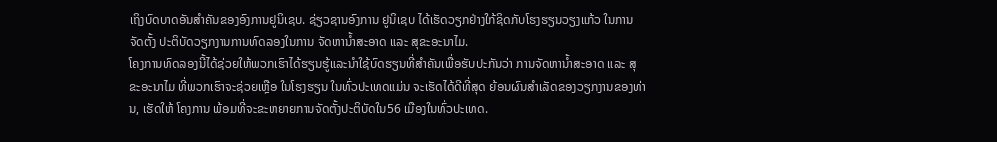ເຖິງບົດບາດອັນສຳຄັນຂອງອົງການຢູນິເຊບ. ຊ່ຽວຊານອົງການ ຢູນິເຊບ ໄດ້ເຮັດວຽກຢ່າງໃກ້ຊິດກັບໂຮງຮຽນວຽງແກ້ວ ໃນການຈັດຕັ້ງ ປະຕິບັດວຽກງານການທົດລອງໃນການ ຈັດຫານ້ຳສະອາດ ແລະ ສຸຂະອະນາໄມ.
ໂຄງການທົດລອງນີ້ໄດ້ຊ່ວຍໃຫ້ພວກເຮົາໄດ້ຮຽນຮູ້ແລະນໍາໃຊ້ບົດຮຽນທີ່ສໍາຄັນເພື່ອຮັບປະກັນວ່າ ການຈັດຫານ້ຳສະອາດ ແລະ ສຸຂະອະນາໄມ ທີ່ພວກເຮົາຈະຊ່ວຍເຫຼືອ ໃນໂຮງຮຽນ ໃນທົ່ວປະເທດແມ່ນ ຈະເຮັດໄດ້ດີທີ່ສຸດ ຍ້ອນຜົນສຳເລັດຂອງວຽກງານຂອງທ່ານ, ເຮັດໃຫ້ ໂຄງການ ພ້ອມທີ່ຈະຂະຫຍາຍການຈັດຕັ້ງປະຕິບັດໃນ56 ເມືອງໃນທົ່ວປະເທດ.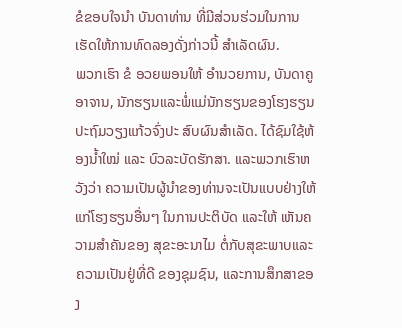ຂໍຂອບໃຈນຳ ບັນດາທ່ານ ທີ່ມີສ່ວນຮ່ວມໃນການເຮັດໃຫ້ການທົດລອງດັ່ງກ່າວນີ້ ສໍາເລັດຜົນ.
ພວກເຮົາ ຂໍ ອວຍພອນໃຫ້ ອໍານວຍການ, ບັນດາຄູອາຈານ, ນັກຮຽນແລະພໍ່ແມ່ນັກຮຽນຂອງໂຮງຮຽນປະຖົມວຽງແກ້ວຈົ່ງປະ ສົບຜົນສໍາເລັດ. ໄດ້ຊົມໃຊ້ຫ້ອງນ້ຳໃໝ່ ແລະ ບົວລະບັດຮັກສາ. ແລະພວກເຮົາຫວັງວ່າ ຄວາມເປັນຜູ້ນໍາຂອງທ່ານຈະເປັນແບບຢ່າງໃຫ້ແກ່ໂຮງຮຽນອື່ນໆ ໃນການປະຕິບັດ ແລະໃຫ້ ເຫັນຄວາມສໍາຄັນຂອງ ສຸຂະອະນາໄມ ຕໍ່ກັບສຸຂະພາບແລະຄວາມເປັນຢູ່ທີ່ດີ ຂອງຊຸມຊົນ, ແລະການສຶກສາຂອງ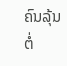ຄົນລຸ້ນຕໍ່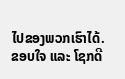ໄປຂອງພວກເຮົາໄດ້.
ຂອບໃຈ ແລະ ໂຊກດີ